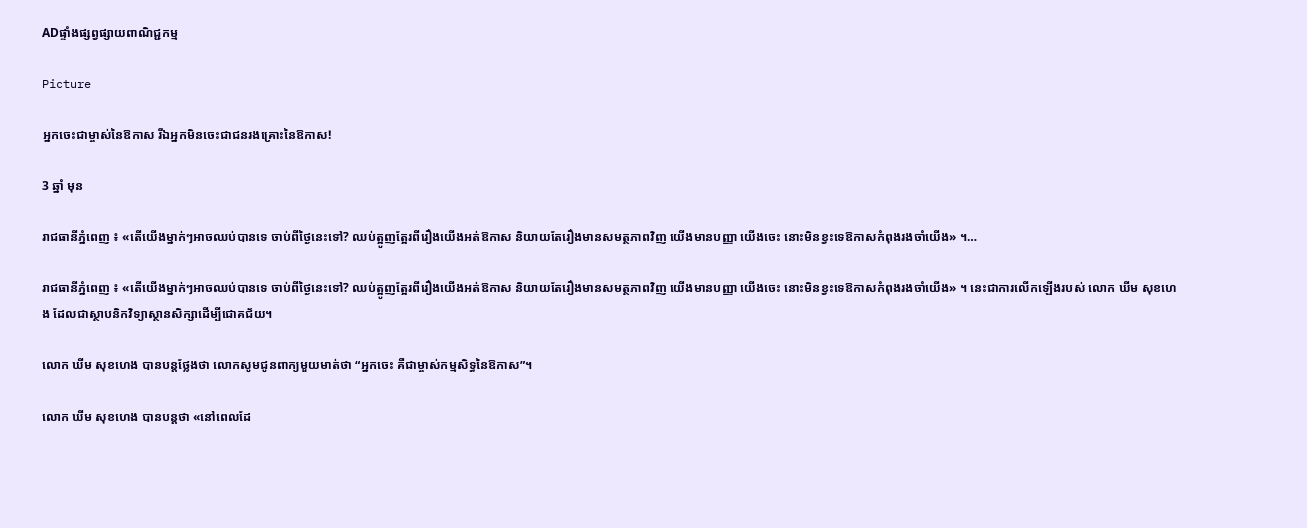ADផ្ទាំងផ្សព្វផ្សាយពាណិជ្ជកម្ម

Picture

អ្នកចេះជាម្ចាស់នៃឱកាស រីឯអ្នកមិនចេះជាជនរងគ្រោះនៃឱកាស!

3 ឆ្នាំ មុន

រាជធានីភ្នំពេញ ៖ «តើយើងម្នាក់ៗអាចឈប់បានទេ ចាប់ពីថ្ងៃនេះទៅ? ឈប់ត្អូញត្អែរពីរឿងយើងអត់ឱកាស និយាយតែរឿងមានសមត្ថភាពវិញ យើងមានបញ្ញា យើងចេះ នោះមិនខ្វះទេឱកាសកំពុងរងចាំយើង» ។…

រាជធានីភ្នំពេញ ៖ «តើយើងម្នាក់ៗអាចឈប់បានទេ ចាប់ពីថ្ងៃនេះទៅ? ឈប់ត្អូញត្អែរពីរឿងយើងអត់ឱកាស និយាយតែរឿងមានសមត្ថភាពវិញ យើងមានបញ្ញា យើងចេះ នោះមិនខ្វះទេឱកាសកំពុងរងចាំយើង» ។ នេះជាការលើកឡើងរបស់ លោក ឃីម សុខហេង ដែលជាស្ថាបនិកវិទ្យាស្ថានសិក្សាដើម្បីជោគជ័យ។

លោក ឃីម សុខហេង បានបន្តថ្លែងថា លោកសូមជូនពាក្យមួយមាត់ថា “អ្នកចេះ គឺជាម្ចាស់កម្មសិទ្ធនៃឱកាស”។

លោក ឃីម សុខហេង បានបន្តថា «នៅពេលដែ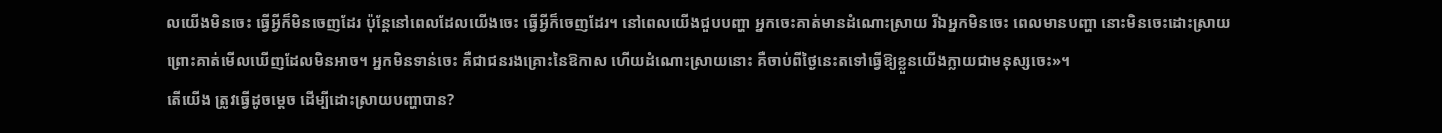លយើងមិនចេះ ធ្វើអ្វីក៏មិនចេញដែរ ប៉ុន្តែនៅពេលដែលយើងចេះ ធ្វើអ្វីក៏ចេញដែរ។ នៅពេលយើងជួបបញ្ហា អ្នកចេះគាត់មានដំណោះស្រាយ រីឯអ្នកមិនចេះ ពេលមានបញ្ហា នោះមិនចេះដោះស្រាយ ព្រោះគាត់មើលឃើញដែលមិនអាច។ អ្នកមិនទាន់ចេះ គឺជាជនរងគ្រោះនៃឱកាស ហើយដំណោះស្រាយនោះ គឺចាប់ពីថ្ងៃនេះតទៅធ្វើឱ្យខ្លួនយើងក្លាយជាមនុស្សចេះ»។
តើយើង ត្រូវធ្វើដូចម្តេច ដើម្បីដោះស្រាយបញ្ហាបាន?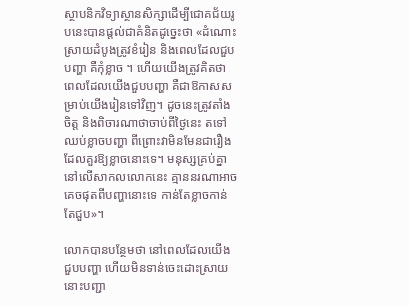ស្ថាបនិកវិទ្យាស្ថានសិក្សាដើម្បីជោគជ័យរូបនេះបានផ្តល់ជាគំនិតដូច្នេះថា «ដំណោះស្រាយដំបូងត្រូវខំរៀន និងពេលដែលជួបបញ្ហា គឺកុំខ្លាច ។ ហើយយើងត្រូវគិតថា ពេលដែលយើងជួបបញ្ហា គឺជាឱកាសសម្រាប់យើងរៀនទៅវិញ។ ដូចនេះត្រូវតាំងចិត្ត និងពិចារណាថាចាប់ពីថ្ងៃនេះ តទៅឈប់ខ្លាចបញ្ហា ពីព្រោះវាមិនមែនជារឿងដែលគួរឱ្យខ្លាចនោះទេ។ មនុស្សគ្រប់គ្នានៅលើសាកលលោកនេះ គ្មាននរណាអាចគេចផុតពីបញ្ហានោះទេ កាន់តែខ្លាចកាន់តែជួប»។

លោកបានបន្ថែមថា នៅពេលដែលយើងជួបបញ្ហា ហើយមិនទាន់ចេះដោះស្រាយ នោះបញ្ជា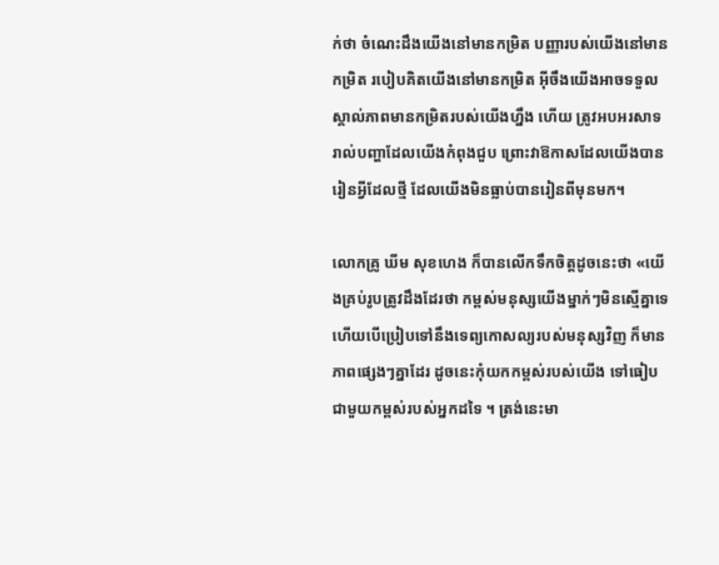ក់ថា ចំណេះដឹងយើងនៅមានកម្រិត បញ្ញារបស់យើងនៅមានកម្រិត របៀបគិតយើងនៅមានកម្រិត អ៊ីចឹងយើងអាចទទួលស្គាល់ភាពមានកម្រិតរបស់យើងហ្នឹង ហើយ ត្រូវអបអរសាទរាល់បញ្ហាដែលយើងកំពុងជួប ព្រោះវាឱកាសដែលយើងបានរៀនអ្វីដែលថ្មី ដែលយើងមិនធ្លាប់បានរៀនពីមុនមក។

លោកគ្រូ ឃីម សុខហេង ក៏បានលើកទឹកចិត្តដូចនេះថា «យើងគ្រប់រូបត្រូវដឹងដែរថា កម្ពស់មនុស្សយើងម្នាក់ៗមិនស្មើគ្នាទេ ហើយបើប្រៀបទៅនឹងទេព្យកោសល្យរបស់មនុស្សវិញ ក៏មានភាពផ្សេងៗគ្នាដែរ ដូចនេះកុំយកកម្ពស់របស់យើង ទៅធៀបជាមួយកម្ពស់របស់អ្នកដទៃ ។ ត្រង់នេះមា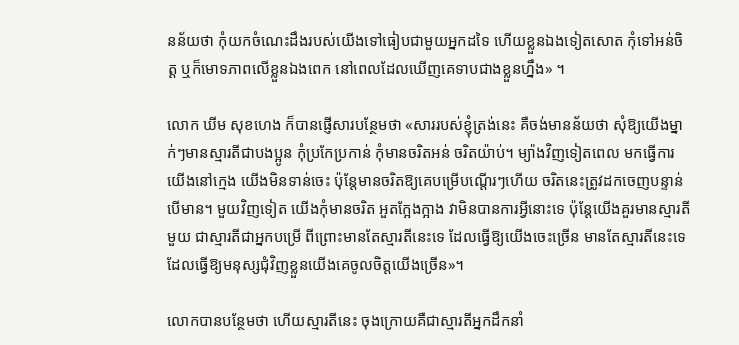នន័យថា កុំយកចំណេះដឹងរបស់យើងទៅធៀបជាមួយអ្នកដទៃ ហើយខ្លួនឯងទៀតសោត កុំទៅអន់ចិត្ត ឬក៏មោទភាពលើខ្លួនឯងពេក នៅពេលដែលឃើញគេទាបជាងខ្លួនហ្នឹង» ។

លោក ឃីម សុខហេង ក៏បានផ្ញើសារបន្ថែមថា «សាររបស់ខ្ញុំត្រង់នេះ គឺចង់មានន័យថា សុំឱ្យយើងម្នាក់ៗមានស្មារតីជាបងប្អូន កុំប្រកែប្រកាន់ កុំមានចរិតអន់ ចរិតយ៉ាប់។ ម្យ៉ាងវិញទៀតពេល មកធ្វើការយើងនៅក្មេង យើងមិនទាន់ចេះ ប៉ុន្តែមានចរិតឱ្យគេបម្រើបណ្តើរៗហើយ ចរិតនេះត្រូវដកចេញបន្ទាន់បើមាន។ មួយវិញទៀត យើងកុំមានចរិត អួតក្អែងក្អាង វាមិនបានការអ្វីនោះទេ ប៉ុន្តែយើងគួរមានស្មារតីមួយ ជាស្មារតីជាអ្នកបម្រើ ពីព្រោះមានតែស្មារតីនេះទេ ដែលធ្វើឱ្យយើងចេះច្រើន មានតែស្មារតីនេះទេ ដែលធ្វើឱ្យមនុស្សជុំវិញខ្លួនយើងគេចូលចិត្តយើងច្រើន»។

លោកបានបន្ថែមថា ហើយស្មារតីនេះ ចុងក្រោយគឺជាស្មារតីអ្នកដឹកនាំ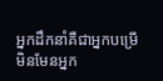អ្នកដឹកនាំគឺជាអ្នកបម្រើ មិនមែនអ្នក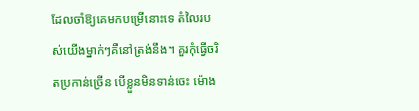ដែលចាំឱ្យគេមកបម្រើនោះទេ តំលៃរបស់យើងម្នាក់ៗគឺនៅត្រង់នឹង។ គួរកុំធ្វើចរិតប្រកាន់ច្រើន បើខ្លួនមិនទាន់ចេះ ម៉ោង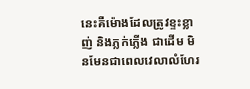នេះគឺម៉ោងដែលត្រូវខ្ទះខ្លាញ់ និងភ្លក់ភ្លើង ជាដើម មិនមែនជាពេលវេលាលំហែរ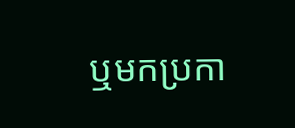ឬមកប្រកា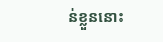ន់ខ្លួននោះ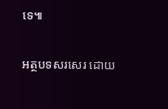ទេ៕

អត្ថបទសរសេរ ដោយ